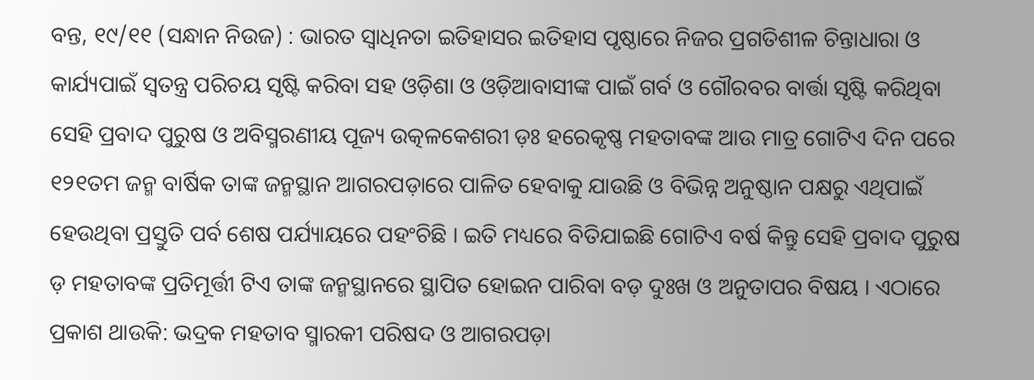ବନ୍ତ, ୧୯/୧୧ (ସନ୍ଧାନ ନିଉଜ) : ଭାରତ ସ୍ୱାଧିନତା ଇତିହାସର ଇତିହାସ ପୃଷ୍ଠାରେ ନିଜର ପ୍ରଗତିଶୀଳ ଚିନ୍ତାଧାରା ଓ କାର୍ଯ୍ୟପାଇଁ ସ୍ୱତନ୍ତ୍ର ପରିଚୟ ସୃଷ୍ଟି କରିବା ସହ ଓଡ଼ିଶା ଓ ଓଡ଼ିଆବାସୀଙ୍କ ପାଇଁ ଗର୍ବ ଓ ଗୌରବର ବାର୍ତ୍ତା ସୃଷ୍ଟି କରିଥିବା ସେହି ପ୍ରବାଦ ପୁରୁଷ ଓ ଅବିସ୍ମରଣୀୟ ପୂଜ୍ୟ ଉତ୍କଳକେଶରୀ ଡ଼ଃ ହରେକୃଷ୍ଣ ମହତାବଙ୍କ ଆଉ ମାତ୍ର ଗୋଟିଏ ଦିନ ପରେ ୧୨୧ତମ ଜନ୍ମ ବାର୍ଷିକ ତାଙ୍କ ଜନ୍ମସ୍ଥାନ ଆଗରପଡ଼ାରେ ପାଳିତ ହେବାକୁ ଯାଉଛି ଓ ବିଭିନ୍ନ ଅନୁଷ୍ଠାନ ପକ୍ଷରୁ ଏଥିପାଇଁ ହେଉଥିବା ପ୍ରସ୍ତୁତି ପର୍ବ ଶେଷ ପର୍ଯ୍ୟାୟରେ ପହଂଚିଛି । ଇତି ମଧ୍ୟରେ ବିତିଯାଇଛି ଗୋଟିଏ ବର୍ଷ କିନ୍ତୁ ସେହି ପ୍ରବାଦ ପୁରୁଷ ଡ଼ ମହତାବଙ୍କ ପ୍ରତିମୂର୍ତ୍ତୀ ଟିଏ ତାଙ୍କ ଜନ୍ମସ୍ଥାନରେ ସ୍ଥାପିତ ହୋଇନ ପାରିବା ବଡ଼ ଦୁଃଖ ଓ ଅନୁତାପର ବିଷୟ । ଏଠାରେ ପ୍ରକାଶ ଥାଉକି: ଭଦ୍ରକ ମହତାବ ସ୍ମାରକୀ ପରିଷଦ ଓ ଆଗରପଡ଼ା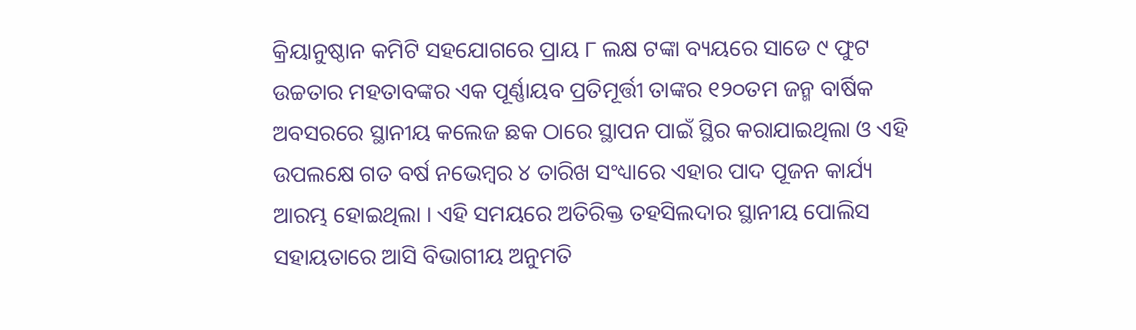କ୍ରିୟାନୁଷ୍ଠାନ କମିଟି ସହଯୋଗରେ ପ୍ରାୟ ୮ ଲକ୍ଷ ଟଙ୍କା ବ୍ୟୟରେ ସାଡେ ୯ ଫୁଟ ଉଚ୍ଚତାର ମହତାବଙ୍କର ଏକ ପୂର୍ଣ୍ଣାୟବ ପ୍ରତିମୂର୍ତ୍ତୀ ତାଙ୍କର ୧୨୦ତମ ଜନ୍ମ ବାର୍ଷିକ ଅବସରରେ ସ୍ଥାନୀୟ କଲେଜ ଛକ ଠାରେ ସ୍ଥାପନ ପାଇଁ ସ୍ଥିର କରାଯାଇଥିଲା ଓ ଏହି ଉପଲକ୍ଷେ ଗତ ବର୍ଷ ନଭେମ୍ବର ୪ ତାରିଖ ସଂଧ୍ୟାରେ ଏହାର ପାଦ ପୂଜନ କାର୍ଯ୍ୟ ଆରମ୍ଭ ହୋଇଥିଲା । ଏହି ସମୟରେ ଅତିରିକ୍ତ ତହସିଲଦାର ସ୍ଥାନୀୟ ପୋଲିସ ସହାୟତାରେ ଆସି ବିଭାଗୀୟ ଅନୁମତି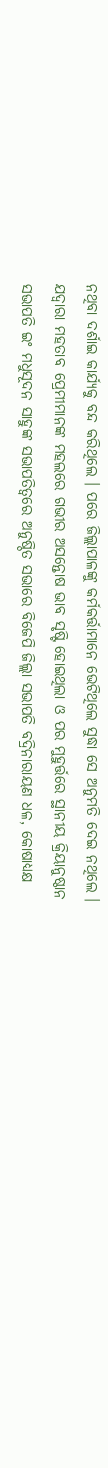ନଥିବା ଦର୍ଶାଇ କାର୍ଯ୍ୟକୁ ବନ୍ଦ କରିଥିଲେ । ପରେ ଜିଲ୍ଲାପାଳଙ୍କୁ କର୍ମକର୍ତ୍ତାମାନେ ଭେଟିଥିଲେ ସୁଦ୍ଧା ସେ ଅନୁମତି ଦେଇ ନଥିଲେ । ଯଦ୍ୱାରା ମହତାବ ପ୍ରେମୀମାନଙ୍କ ମହଲରେ ଗଭୀର ଅସନ୍ତୋଷ ଭାବ ସୃଷ୍ଟି ହୋଇଥିଲା ଓ ପର ମୁହୁର୍ତ୍ତରେ ସ୍ଥାନୀୟ କ୍ରିୟାନୁଷ୍ଠାନ ସଭାପତି ଇଂ ମଧୁସୂଦନ ସାହୁଙ୍କ ସଭାପତିତ୍ୱରେ ଅନୁଷ୍ଠିତ ସଭାରେ ବିଜେପି ଜିଲ୍ଲା ସଭାପତି ବଦ୍ରିନାରାୟଣ ଧଳ, କୋଷାଧ୍ୟକ୍ଷ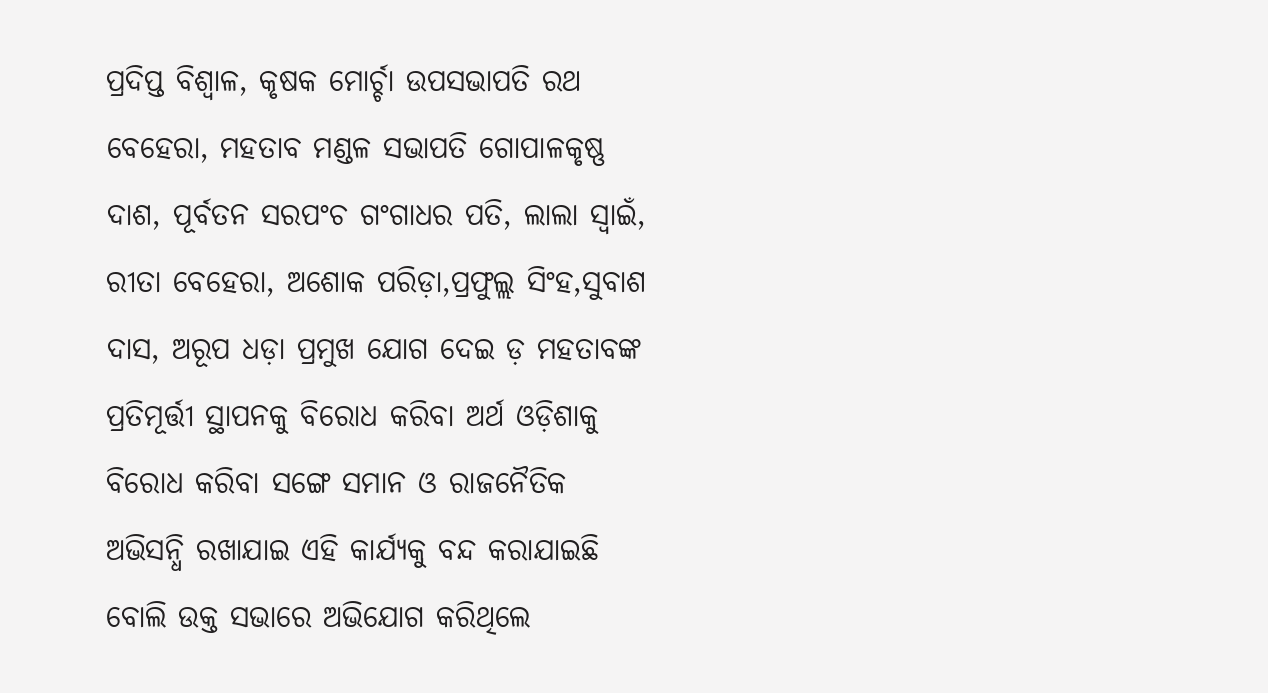ପ୍ରଦିପ୍ତ ବିଶ୍ୱାଳ, କୃଷକ ମୋର୍ଚ୍ଚା ଉପସଭାପତି ରଥ ବେହେରା, ମହତାବ ମଣ୍ଡଳ ସଭାପତି ଗୋପାଳକୃଷ୍ଣ ଦାଶ, ପୂର୍ବତନ ସରପଂଚ ଗଂଗାଧର ପତି, ଲାଲା ସ୍ୱାଇଁ, ରୀତା ବେହେରା, ଅଶୋକ ପରିଡ଼ା,ପ୍ରଫୁଲ୍ଲ ସିଂହ,ସୁବାଶ ଦାସ, ଅରୂପ ଧଡ଼ା ପ୍ରମୁଖ ଯୋଗ ଦେଇ ଡ଼ ମହତାବଙ୍କ ପ୍ରତିମୂର୍ତ୍ତୀ ସ୍ଥାପନକୁ ବିରୋଧ କରିବା ଅର୍ଥ ଓଡ଼ିଶାକୁ ବିରୋଧ କରିବା ସଙ୍ଗେ ସମାନ ଓ ରାଜନୈତିକ ଅଭିସନ୍ଧି ରଖାଯାଇ ଏହି କାର୍ଯ୍ୟକୁ ବନ୍ଦ କରାଯାଇଛି ବୋଲି ଉକ୍ତ ସଭାରେ ଅଭିଯୋଗ କରିଥିଲେ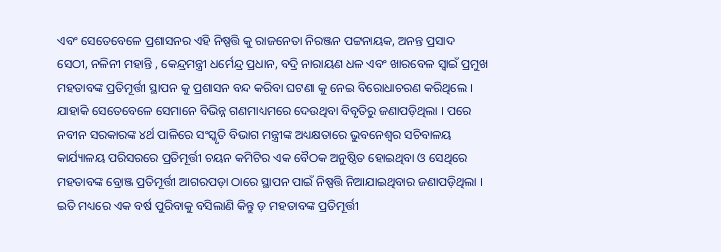ଏବଂ ସେତେବେଳେ ପ୍ରଶାସନର ଏହି ନିଷ୍ପତ୍ତି କୁ ରାଜନେତା ନିରଞ୍ଜନ ପଟ୍ଟନାୟକ, ଅନନ୍ତ ପ୍ରସାଦ ସେଠୀ, ନଳିନୀ ମହାନ୍ତି , କେନ୍ଦ୍ରମନ୍ତ୍ରୀ ଧର୍ମେନ୍ଦ୍ର ପ୍ରଧାନ, ବଦ୍ରି ନାରାୟଣ ଧଳ ଏବଂ ଖାରବେଳ ସ୍ୱାଇଁ ପ୍ରମୁଖ ମହତାବଙ୍କ ପ୍ରତିମୂର୍ତ୍ତୀ ସ୍ଥାପନ କୁ ପ୍ରଶାସନ ବନ୍ଦ କରିବା ଘଟଣା କୁ ନେଇ ବିରୋଧାଚରଣ କରିଥିଲେ । ଯାହାକି ସେତେବେଳେ ସେମାନେ ବିଭିନ୍ନ ଗଣମାଧ୍ୟମରେ ଦେଉଥିବା ବିବୃତିରୁ ଜଣାପଡ଼ିଥିଲା । ପରେ ନବୀନ ସରକାରଙ୍କ ୪ର୍ଥ ପାଳିରେ ସଂସ୍କୃତି ବିଭାଗ ମନ୍ତ୍ରୀଙ୍କ ଅଧ୍ୟକ୍ଷତାରେ ଭୁବନେଶ୍ୱର ସଚିବାଳୟ କାର୍ଯ୍ୟାଳୟ ପରିସରରେ ପ୍ରତିମୂର୍ତ୍ତୀ ଚୟନ କମିଟିର ଏକ ବୈଠକ ଅନୁଷ୍ଠିତ ହୋଇଥିବା ଓ ସେଥିରେ ମହତାବଙ୍କ ବ୍ରୋଞ୍ଜ ପ୍ରତିମୂର୍ତ୍ତୀ ଆଗରପଡ଼ା ଠାରେ ସ୍ଥାପନ ପାଇଁ ନିଷ୍ପତ୍ତି ନିଆଯାଇଥିବାର ଜଣାପଡ଼ିଥିଲା । ଇତି ମଧ୍ୟରେ ଏକ ବର୍ଷ ପୁରିବାକୁ ବସିଲାଣି କିନ୍ତୁ ଡ଼ ମହତାବଙ୍କ ପ୍ରତିମୂର୍ତ୍ତୀ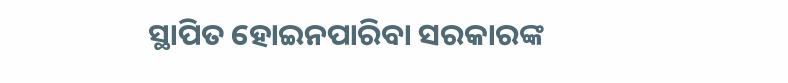ସ୍ଥାପିତ ହୋଇନପାରିବା ସରକାରଙ୍କ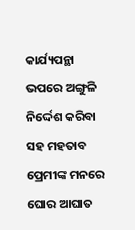କାର୍ଯ୍ୟପନ୍ଥା ଭପରେ ଅଙ୍ଗୁଳି ନିର୍ଦ୍ଦେଶ କରିବା ସହ ମହତାବ ପ୍ରେମୀଙ୍କ ମନରେ ଘୋର ଆଘାତ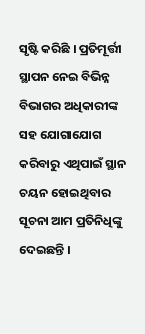ସୃଷ୍ଟି କରିଛି । ପ୍ରତିମୂର୍ତ୍ତୀ ସ୍ଥାପନ ନେଇ ବିଭିନ୍ନ ବିଭାଗର ଅଧିକାରୀଙ୍କ ସହ ଯୋଗାଯୋଗ କରିବାରୁ ଏଥିପାଇଁ ସ୍ଥାନ ଚୟନ ହୋଇଥିବାର ସୂଚନା ଆମ ପ୍ରତିନିଧିଙ୍କୁ ଦେଇଛନ୍ତି ।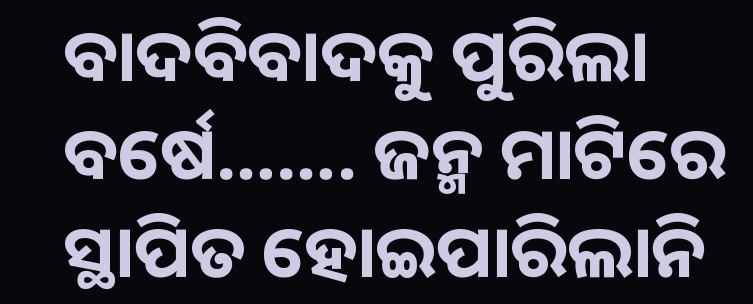ବାଦବିବାଦକୁ ପୁରିଲା ବର୍ଷେ……. ଜନ୍ମ ମାଟିରେ ସ୍ଥାପିତ ହୋଇପାରିଲାନି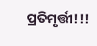ପ୍ରତିମୃର୍ତ୍ତୀ!!!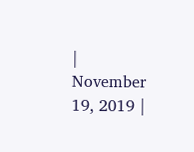|
November 19, 2019 |